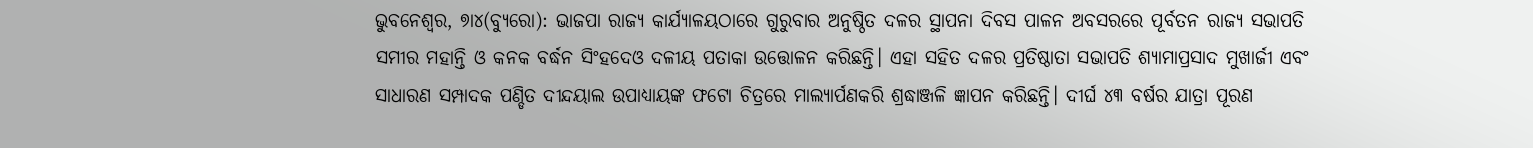ଭୁବନେଶ୍ବର, ୭ା୪(ବ୍ୟୁରୋ): ଭାଜପା ରାଜ୍ୟ କାର୍ଯ୍ୟାଳୟଠାରେ ଗୁରୁବାର ଅନୁଷ୍ଠିତ ଦଳର ସ୍ଥାପନା ଦିବସ ପାଳନ ଅବସରରେ ପୂର୍ବତନ ରାଜ୍ୟ ସଭାପତି ସମୀର ମହାନ୍ତି ଓ କନକ ବର୍ଦ୍ଧନ ସିଂହଦେଓ ଦଳୀୟ ପତାକା ଉତ୍ତୋଳନ କରିଛନ୍ତି। ଏହା ସହିତ ଦଳର ପ୍ରତିଷ୍ଠାତା ସଭାପତି ଶ୍ୟାମାପ୍ରସାଦ ମୁଖାର୍ଜୀ ଏବଂ ସାଧାରଣ ସମ୍ପାଦକ ପଣ୍ଡିତ ଦୀନ୍ଦୟାଲ ଉପାଧ୍ୟାୟଙ୍କ ଫଟୋ ଚିତ୍ରରେ ମାଲ୍ୟାର୍ପଣକରି ଶ୍ରଦ୍ଧାଞ୍ଜଳି ଜ୍ଞାପନ କରିଛନ୍ତି। ଦୀର୍ଘ ୪୩ ବର୍ଷର ଯାତ୍ରା ପୂରଣ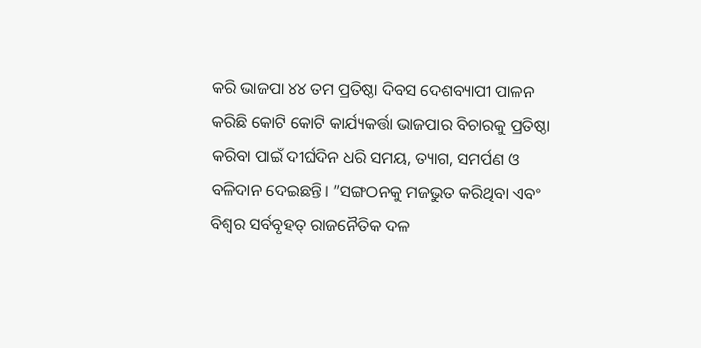କରି ଭାଜପା ୪୪ ତମ ପ୍ରତିଷ୍ଠା ଦିବସ ଦେଶବ୍ୟାପୀ ପାଳନ କରିଛି କୋଟି କୋଟି କାର୍ଯ୍ୟକର୍ତ୍ତା ଭାଜପାର ବିଚାରକୁ ପ୍ରତିଷ୍ଠା କରିବା ପାଇଁ ଦୀର୍ଘଦିନ ଧରି ସମୟ, ତ୍ୟାଗ, ସମର୍ପଣ ଓ ବଳିଦାନ ଦେଇଛନ୍ତି। ”ସଙ୍ଗଠନକୁ ମଜଭୁତ କରିଥିବା ଏବଂ ବିଶ୍ୱର ସର୍ବବୃହତ୍ ରାଜନୈତିକ ଦଳ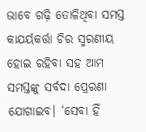ଭାବେ ଗଢ଼ି ତୋଳିଥିବା ସମସ୍ତ କାଯର୍ୟକର୍ତ୍ତା ଚିର ସ୍ମରଣୀୟ ହୋଇ ରହିବା ସହ ଆମ ସମସ୍ତଙ୍କୁ ସର୍ବଦା ପ୍ରେରଣା ଯୋଗାଇବ। ‘ସେବା ହିଁ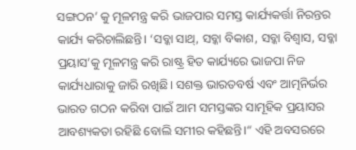ସଙ୍ଗଠନ’ କୁ ମୂଳମନ୍ତ୍ର କରି ଭାଜପାର ସମସ୍ତ କାର୍ଯ୍ୟକର୍ତ୍ତା ନିରନ୍ତର କାର୍ଯ୍ୟ କରିଚାଲିଛନ୍ତି। ‘ସବ୍କା ସାଥ୍, ସବ୍କା ବିକାଶ, ସବ୍କା ବିଶ୍ୱାସ, ସବ୍କା ପ୍ରୟାସ’କୁ ମୂଳମନ୍ତ୍ର କରି ରାଷ୍ଟ୍ର ହିତ କାର୍ଯ୍ୟରେ ଭାଜପା ନିଜ କାର୍ଯ୍ୟଧାରାକୁ ଜାରି ରଖିଛି। ସଶକ୍ତ ଭାରତବର୍ଷ ଏବଂ ଆତ୍ମନିର୍ଭର ଭାରତ ଗଠନ କରିବା ପାଇଁ ଆମ ସମସ୍ତଙ୍କର ସାମୂହିକ ପ୍ରୟାସର ଆବଶ୍ୟକତା ରହିଛି ବୋଲି ସମୀର କହିଛନ୍ତି।“ ଏହି ଅବସରରେ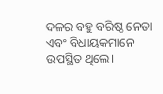ଦଳର ବହୁ ବରିଷ୍ଠ ନେତା ଏବଂ ବିଧାୟକମାନେ ଉପସ୍ଥିତ ଥିଲେ।